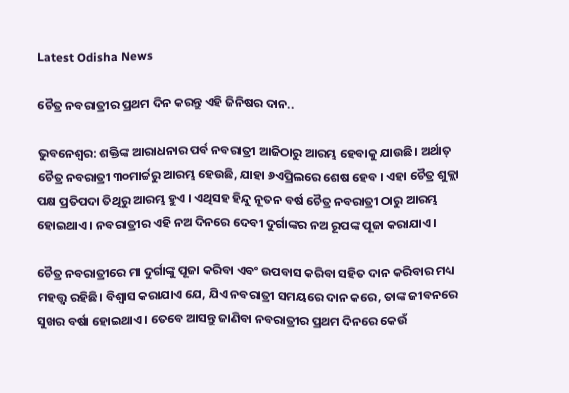Latest Odisha News

ଚୈତ୍ର ନବରାତ୍ରୀର ପ୍ରଥମ ଦିନ କରନ୍ତୁ ଏହି ଜିନିଷର ଦାନ..

ଭୁବନେଶ୍ବର: ଶକ୍ତିଙ୍କ ଆରାଧନାର ପର୍ବ ନବରାତ୍ରୀ ଆଜିଠାରୁ ଆରମ୍ଭ ହେବାକୁ ଯାଉଛି। ଅର୍ଥାତ୍ ଚୈତ୍ର ନବରାତ୍ରୀ ୩୦ମାର୍ଚ୍ଚରୁ ଆରମ୍ଭ ହେଉଛି, ଯାହା ୬ଏପ୍ରିଲରେ ଶେଷ ହେବ । ଏହା ଚୈତ୍ର ଶୁକ୍ଲା ପକ୍ଷ ପ୍ରତିପଦା ତିଥିରୁ ଆରମ୍ଭ ହୁଏ । ଏଥିସହ ହିନ୍ଦୁ ନୂତନ ବର୍ଷ ଚୈତ୍ର ନବରାତ୍ରୀ ଠାରୁ ଆରମ୍ଭ ହୋଇଥାଏ । ନବରାତ୍ରୀର ଏହି ନଅ ଦିନରେ ଦେବୀ ଦୁର୍ଗାଙ୍କର ନଅ ରୂପଙ୍କ ପୂଜା କରାଯାଏ।

ଚୈତ୍ର ନବରାତ୍ରୀରେ ମା ଦୁର୍ଗାଙ୍କୁ ପୂଜା କରିବା ଏବଂ ଉପବାସ କରିବା ସହିତ ଦାନ କରିବାର ମଧ୍ୟ ମହତ୍ତ୍ବ ରହିଛି। ବିଶ୍ୱାସ କରାଯାଏ ଯେ, ଯିଏ ନବରାତ୍ରୀ ସମୟରେ ଦାନ କରେ, ତାଙ୍କ ଜୀବନରେ ସୁଖର ବର୍ଷା ହୋଇଥାଏ । ତେବେ ଆସନ୍ତୁ ଜାଣିବା ନବରାତ୍ରୀର ପ୍ରଥମ ଦିନରେ କେଉଁ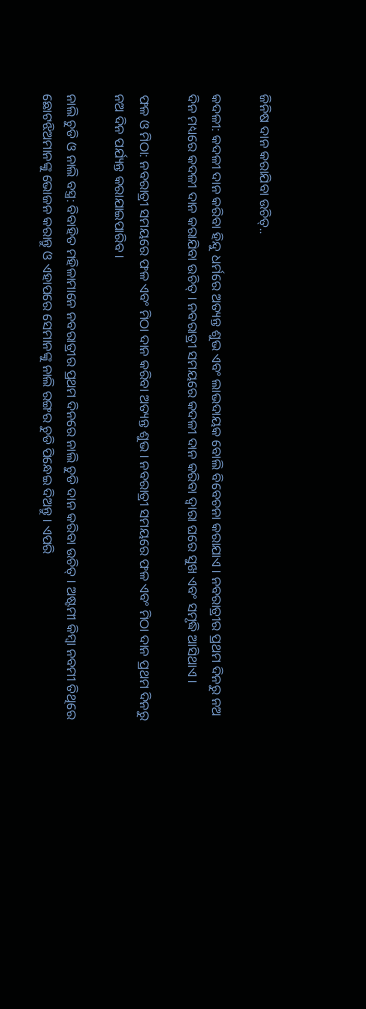ଜିନିଷ ଦାନ କରାଯିବା ଉଚିତ୍..

କଦଳୀ: କଦଳୀ ଦାନ କରିବା ହିନ୍ଦୁ ଧର୍ମରେ ଅତ୍ୟନ୍ତ ଶୁଭ ଏବଂ ଲାଭଦାୟକ ବୋଲି ବିବେଚନା କରାଯାଏ। ନବରାତ୍ରୀର ପ୍ରଥମ ଦିନରୁ ନଅ ଦିନ ମଧ୍ୟରେ କଦଳୀ ଦାନ କରାଯିବା ଉଚିତ୍ । ନବରାତ୍ରୀ ସମୟରେ କଦଳୀ ଦାନ କରିବା ଦ୍ୱାରା ଘରେ ସୁଖ ଏବଂ ସମୃଦ୍ଧି ଆସିଥାଏ ।

ଫଳ ଓ ମିଠା: ନବରାତ୍ରୀ ସମୟରେ ଫଳ ଏବଂ ମିଠା ଦାନ କରିବା ଅତ୍ୟନ୍ତ ଶୁଭ । ନବରାତ୍ରୀ ସମୟରେ ଫଳ ଏବଂ ମିଠା ଦାନ ପ୍ରଥମ ଦିନରୁ ନଅ ଦିନ ପର୍ଯ୍ୟନ୍ତ କରାଯାଇପାରିବ ।

ନାଲି ଚୁଡି ଓ ନାଲି ବସ୍ତ୍ର: ବିବାହିତ ମହିଳାମାନେ ନବରାତ୍ରୀର ପ୍ରଥମ ଦିନରେ ନାଲି ଚୁଡି ଦାନ କରିବା ଉଚିତ୍ । ଅଷ୍ଟମୀ କିମ୍ବା ନବମୀ ତିଥିରେ ଛୋଟଝିଅମାନଙ୍କୁ ଭୋଜନ କରାନ୍ତୁ ଓ ଏହାପରେ ସେମାନଙ୍କୁ ନାଲି ରଙ୍ଗର ଚୁଡି ପିନ୍ଧେଇ ଦିଅନ୍ତୁ । ଏପରି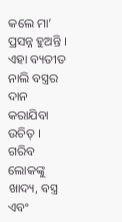କଲେ ମା’ ପ୍ରସନ୍ନ ହୁଅନ୍ତି । ଏହା ବ୍ୟତୀତ ନାଲି ବସ୍ତ୍ରର ଦାନ କରାଯିବା ଉଚିତ୍ । ଗରିବ ଲୋକଙ୍କୁ ଖାଦ୍ୟ, ବସ୍ତ୍ର ଏବଂ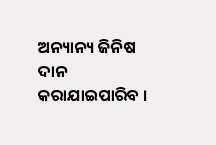ଅନ୍ୟାନ୍ୟ ଜିନିଷ ଦାନ କରାଯାଇପାରିବ ।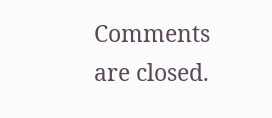Comments are closed.